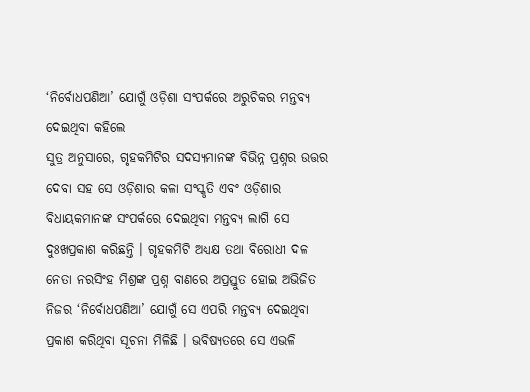‘ନିର୍ବୋଧପଣିଆ’ ଯୋଗୁଁ ଓଡ଼ିଶା ସଂପର୍କରେ ଅରୁଚିକର ମନ୍ତବ୍ୟ ଦେଇଥିବା କହିଲେ
ସୁତ୍ର ଅନୁସାରେ, ଗୃହକମିଟିର ସଦସ୍ୟମାନଙ୍କ ବିଭିନ୍ନ ପ୍ରଶ୍ନର ଉତ୍ତର ଦେବା ସହ ସେ ଓଡ଼ିଶାର କଳା ସଂସ୍କୃତି ଏବଂ ଓଡ଼ିଶାର ବିଧାୟକମାନଙ୍କ ସଂପର୍କରେ ଦେଇଥିବା ମନ୍ତବ୍ୟ ଲାଗି ସେ ଦୁଃଖପ୍ରକାଶ କରିଛନ୍ତି । ଗୃହକମିଟି ଅଧ୍ୟକ୍ଷ ତଥା ବିରୋଧୀ ଦଳ ନେତା ନରସିଂହ ମିଶ୍ରଙ୍କ ପ୍ରଶ୍ନ ବାଣରେ ଅପ୍ରସ୍ତୁତ ହୋଇ ଅଭିଜିତ ନିଜର ‘ନିର୍ବୋଧପଣିଆ’ ଯୋଗୁଁ ସେ ଏପରି ମନ୍ତବ୍ୟ ଦେଇଥିବା ପ୍ରକାଶ କରିଥିବା ସୂଚନା ମିଳିଛି । ଭବିଷ୍ୟତରେ ସେ ଏଭଳି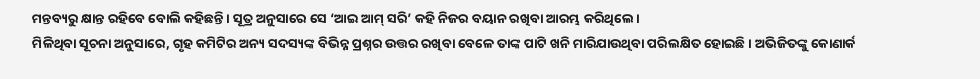ମନ୍ତବ୍ୟରୁ କ୍ଷାନ୍ତ ରହିବେ ବୋଲି କହିଛନ୍ତି । ସୂତ୍ର ଅନୁସାରେ ସେ ‘ଆଇ ଆମ୍ ସରି’ କହି ନିଜର ବୟାନ ରଖିବା ଆରମ୍ଭ କରିଥିଲେ।
ମିଳିଥିବା ସୂଚନା ଅନୁସାରେ, ଗୃହ କମିଟିର ଅନ୍ୟ ସଦସ୍ୟଙ୍କ ବିଭିନ୍ନ ପ୍ରଶ୍ନର ଉତ୍ତର ରଖିବା ବେଳେ ତାଙ୍କ ପାଟି ଖନି ମାରିଯାଉଥିବା ପରିଲକ୍ଷିତ ହୋଇଛି। ଅଭିଜିତଙ୍କୁ କୋଣାର୍କ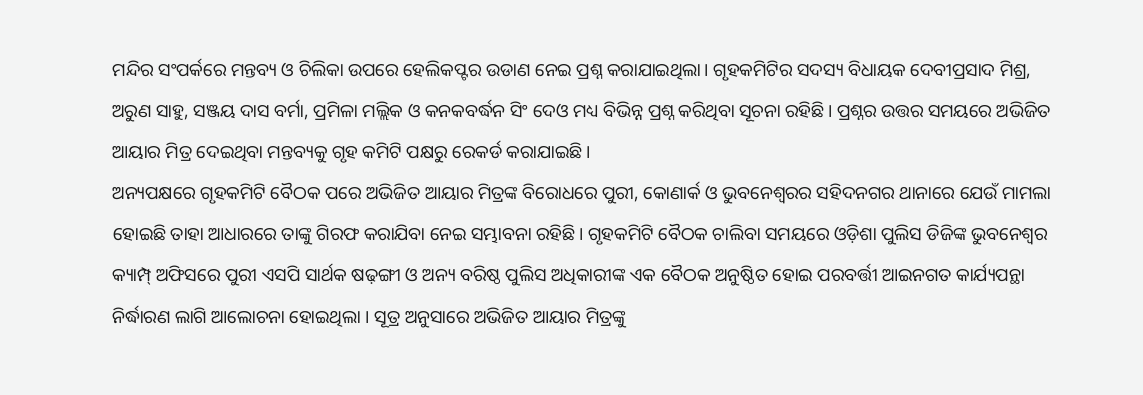ମନ୍ଦିର ସଂପର୍କରେ ମନ୍ତବ୍ୟ ଓ ଚିଲିକା ଉପରେ ହେଲିକପ୍ଟର ଉଡାଣ ନେଇ ପ୍ରଶ୍ନ କରାଯାଇଥିଲା। ଗୃହକମିଟିର ସଦସ୍ୟ ବିଧାୟକ ଦେବୀପ୍ରସାଦ ମିଶ୍ର, ଅରୁଣ ସାହୁ, ସଞ୍ଜୟ ଦାସ ବର୍ମା, ପ୍ରମିଳା ମଲ୍ଲିକ ଓ କନକବର୍ଦ୍ଧନ ସିଂ ଦେଓ ମଧ୍ୟ ବିଭିନ୍ନ ପ୍ରଶ୍ନ କରିଥିବା ସୂଚନା ରହିଛି। ପ୍ରଶ୍ନର ଉତ୍ତର ସମୟରେ ଅଭିଜିତ ଆୟାର ମିତ୍ର ଦେଇଥିବା ମନ୍ତବ୍ୟକୁ ଗୃହ କମିଟି ପକ୍ଷରୁ ରେକର୍ଡ କରାଯାଇଛି।
ଅନ୍ୟପକ୍ଷରେ ଗୃହକମିଟି ବୈଠକ ପରେ ଅଭିଜିତ ଆୟାର ମିତ୍ରଙ୍କ ବିରୋଧରେ ପୁରୀ, କୋଣାର୍କ ଓ ଭୁବନେଶ୍ୱରର ସହିଦନଗର ଥାନାରେ ଯେଉଁ ମାମଲା ହୋଇଛି ତାହା ଆଧାରରେ ତାଙ୍କୁ ଗିରଫ କରାଯିବା ନେଇ ସମ୍ଭାବନା ରହିଛି। ଗୃହକମିଟି ବୈଠକ ଚାଲିବା ସମୟରେ ଓଡ଼ିଶା ପୁଲିସ ଡିଜିଙ୍କ ଭୁବନେଶ୍ୱର କ୍ୟାମ୍ପ୍ ଅଫିସରେ ପୁରୀ ଏସପି ସାର୍ଥକ ଷଢ଼ଙ୍ଗୀ ଓ ଅନ୍ୟ ବରିଷ୍ଠ ପୁଲିସ ଅଧିକାରୀଙ୍କ ଏକ ବୈଠକ ଅନୁଷ୍ଠିତ ହୋଇ ପରବର୍ତ୍ତୀ ଆଇନଗତ କାର୍ଯ୍ୟପନ୍ଥା ନିର୍ଦ୍ଧାରଣ ଲାଗି ଆଲୋଚନା ହୋଇଥିଲା । ସୂତ୍ର ଅନୁସାରେ ଅଭିଜିତ ଆୟାର ମିତ୍ରଙ୍କୁ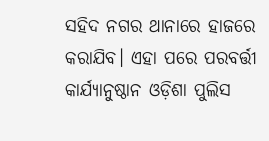ସହିଦ ନଗର ଥାନାରେ ହାଜରେ କରାଯିବ। ଏହା ପରେ ପରବର୍ତ୍ତୀ କାର୍ଯ୍ୟାନୁଷ୍ଠାନ ଓଡ଼ିଶା ପୁଲିସ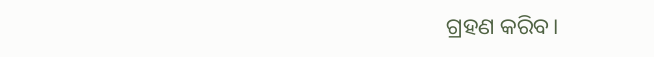ଗ୍ରହଣ କରିବ।